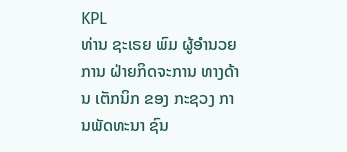KPL
ທ່ານ ຊະເຣຍ ພົມ ຜູ້ອຳນວຍການ ຝ່າຍກິດຈະການ ທາງດ້ານ ເຕັກນິກ ຂອງ ກະຊວງ ການພັດທະນາ ຊົນ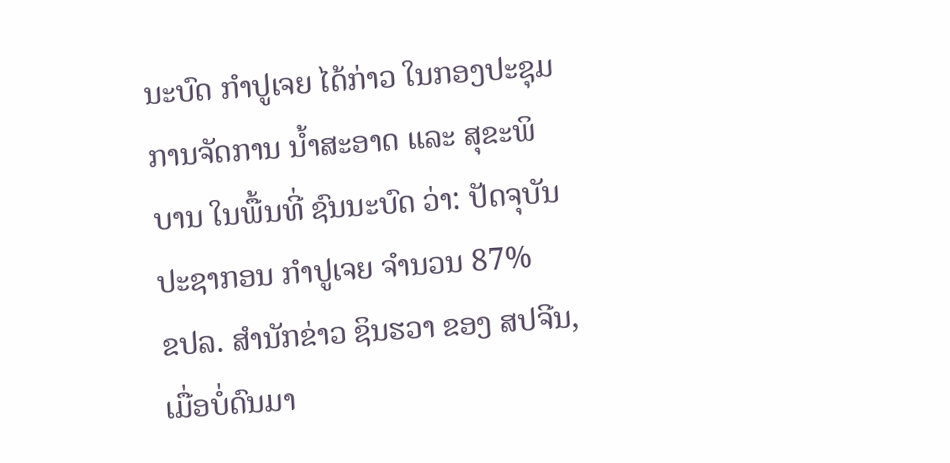ນະບົດ ກຳປູເຈຍ ໄດ້ກ່າວ ໃນກອງປະຊຸມ ການຈັດການ ນໍ້າສະອາດ ແລະ ສຸຂະພິບານ ໃນພື້ນທີ່ ຊົນນະບົດ ວ່າ: ປັດຈຸບັນ ປະຊາກອນ ກຳປູເຈຍ ຈຳນວນ 87%
ຂປລ. ສຳນັກຂ່າວ ຊິນຮວາ ຂອງ ສປຈີນ, ເມື່ອບໍ່ດົນມາ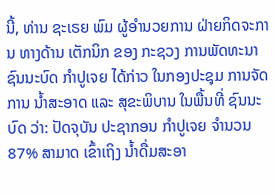ນີ້, ທ່ານ ຊະເຣຍ ພົມ ຜູ້ອຳນວຍການ ຝ່າຍກິດຈະການ ທາງດ້ານ ເຕັກນິກ ຂອງ ກະຊວງ ການພັດທະນາ ຊົນນະບົດ ກຳປູເຈຍ ໄດ້ກ່າວ ໃນກອງປະຊຸມ ການຈັດການ ນໍ້າສະອາດ ແລະ ສຸຂະພິບານ ໃນພື້ນທີ່ ຊົນນະບົດ ວ່າ: ປັດຈຸບັນ ປະຊາກອນ ກຳປູເຈຍ ຈຳນວນ 87% ສາມາດ ເຂົ້າເຖິງ ນໍ້າດື່ມສະອາ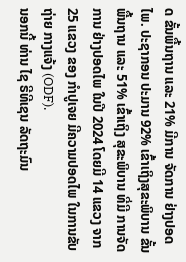ດ ຂັ້ນພື້ນຖານ ແລະ 21% ມີການ ຈັດການ ຢ່າງປອດໄພ. ປະຊາກອນ ປະມານ 92% ເຂົ້າເຖິງສຸຂະພິບານ ຂັ້ນພື້ນຖານ ແລະ 51% ເຂົ້າເຖິງ ສຸຂະພິບານ ທີ່ມີ ການຈັດການ ຢ່າງປອດໄພ ໃນປີ 2024 ໂດຍມີ 14 ແຂວງ ຈາກ 25 ແຂວງ ຂອງ ກຳປູເຈຍ ມີຄວາມປອດໄພ ໃນການຂັບຖ່າຍ ກາງແຈ້ງ (ODF).
ນອກນີ້ ທ່ານ ໄຊ ຣີທີເຊນ ລັດຖະມົນ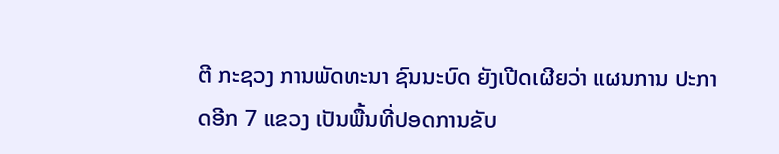ຕີ ກະຊວງ ການພັດທະນາ ຊົນນະບົດ ຍັງເປີດເຜີຍວ່າ ແຜນການ ປະກາດອີກ 7 ແຂວງ ເປັນພື້ນທີ່ປອດການຂັບ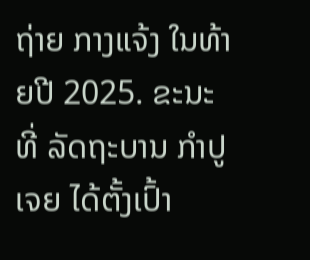ຖ່າຍ ກາງແຈ້ງ ໃນທ້າຍປີ 2025. ຂະນະທີ່ ລັດຖະບານ ກຳປູເຈຍ ໄດ້ຕັ້ງເປົ້າ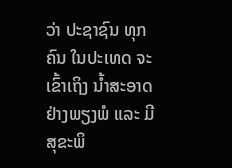ວ່າ ປະຊາຊົນ ທຸກຄົນ ໃນປະເທດ ຈະເຂົ້າເຖິງ ນໍ້າສະອາດ ຢ່າງພຽງພໍ ແລະ ມີສຸຂະພິ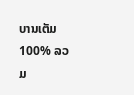ບານເຕັມ 100% ລວມ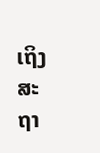ເຖິງ ສະຖາ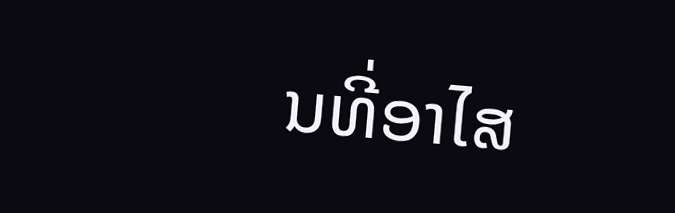ນທີ່ອາໄສ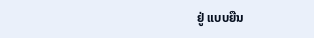ຢູ່ ແບບຍືນ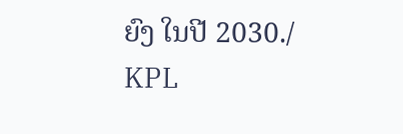ຍົງ ໃນປີ 2030./
KPL